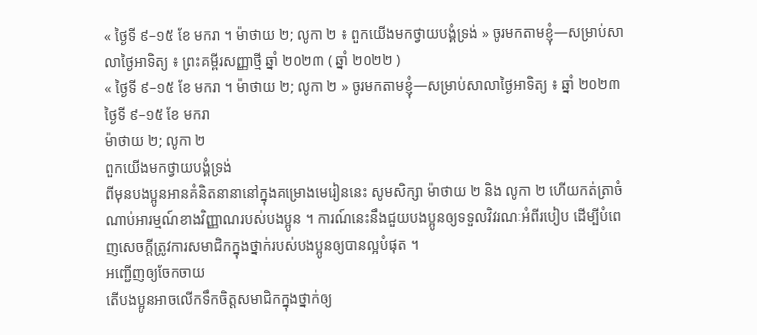« ថ្ងៃទី ៩–១៥ ខែ មករា ។ ម៉ាថាយ ២; លូកា ២ ៖ ពួកយើងមកថ្វាយបង្គំទ្រង់ » ចូរមកតាមខ្ញុំ—សម្រាប់សាលាថ្ងៃអាទិត្យ ៖ ព្រះគម្ពីរសញ្ញាថ្មី ឆ្នាំ ២០២៣ ( ឆ្នាំ ២០២២ )
« ថ្ងៃទី ៩–១៥ ខែ មករា ។ ម៉ាថាយ ២; លូកា ២ » ចូរមកតាមខ្ញុំ—សម្រាប់សាលាថ្ងៃអាទិត្យ ៖ ឆ្នាំ ២០២៣
ថ្ងៃទី ៩–១៥ ខែ មករា
ម៉ាថាយ ២; លូកា ២
ពួកយើងមកថ្វាយបង្គំទ្រង់
ពីមុនបងប្អូនអានគំនិតនានានៅក្នុងគម្រោងមេរៀននេះ សូមសិក្សា ម៉ាថាយ ២ និង លូកា ២ ហើយកត់ត្រាចំណាប់អារម្មណ៍ខាងវិញ្ញាណរបស់បងប្អូន ។ ការណ៍នេះនឹងជួយបងប្អូនឲ្យទទួលវិវរណៈអំពីរបៀប ដើម្បីបំពេញសេចក្ដីត្រូវការសមាជិកក្នុងថ្នាក់របស់បងប្អូនឲ្យបានល្អបំផុត ។
អញ្ជើញឲ្យចែកចាយ
តើបងប្អូនអាចលើកទឹកចិត្តសមាជិកក្នុងថ្នាក់ឲ្យ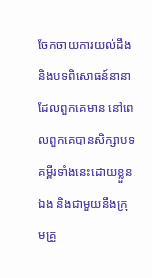ចែកចាយការយល់ដឹង និងបទពិសោធន៍នានាដែលពួកគេមាន នៅពេលពួកគេបានសិក្សាបទគម្ពីរទាំងនេះដោយខ្លួនឯង និងជាមួយនឹងក្រុមគ្រួ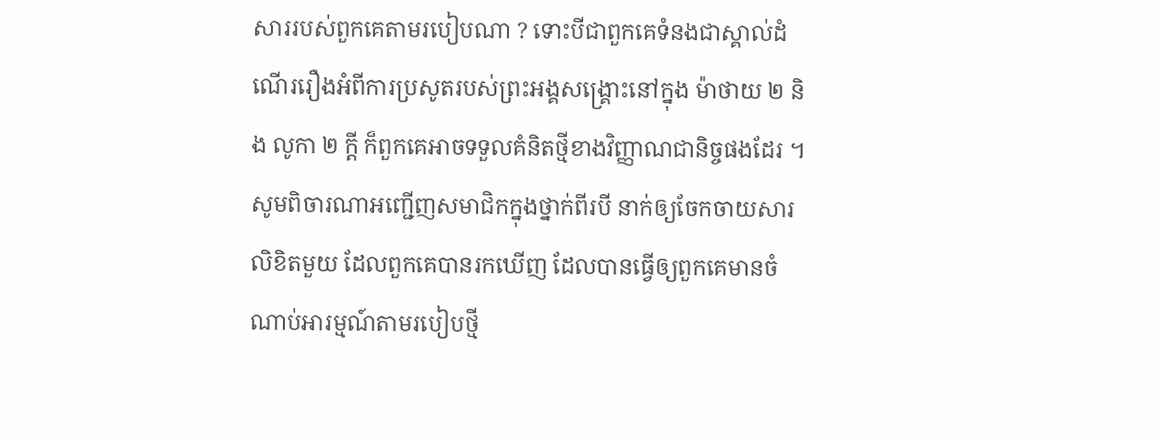សាររបស់ពួកគេតាមរបៀបណា ? ទោះបីជាពួកគេទំនងជាស្គាល់ដំណើររឿងអំពីការប្រសូតរបស់ព្រះអង្គសង្គ្រោះនៅក្នុង ម៉ាថាយ ២ និង លូកា ២ ក្ដី ក៏ពួកគេអាចទទួលគំនិតថ្មីខាងវិញ្ញាណជានិច្ចផងដែរ ។ សូមពិចារណាអញ្ជើញសមាជិកក្នុងថ្នាក់ពីរបី នាក់ឲ្យចែកចាយសារលិខិតមួយ ដែលពួកគេបានរកឃើញ ដែលបានធ្វើឲ្យពួកគេមានចំណាប់អារម្មណ៍តាមរបៀបថ្មី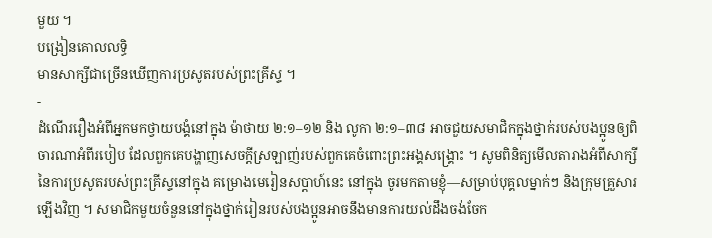មួយ ។
បង្រៀនគោលលទ្ធិ
មានសាក្សីជាច្រើនឃើញការប្រសូតរបស់ព្រះគ្រីស្ទ ។
-
ដំណើររឿងអំពីអ្នកមកថ្វាយបង្គំនៅក្នុង ម៉ាថាយ ២:១–១២ និង លូកា ២:១–៣៨ អាចជួយសមាជិកក្នុងថ្នាក់របស់បងប្អូនឲ្យពិចារណាអំពីរបៀប ដែលពួកគេបង្ហាញសេចក្ដីស្រឡាញ់របស់ពួកគេចំពោះព្រះអង្គសង្គ្រោះ ។ សូមពិនិត្យមើលតារាងអំពីសាក្សីនៃការប្រសូតរបស់ព្រះគ្រីស្ទនៅក្នុង គម្រោងមេរៀនសប្ដាហ៍នេះ នៅក្នុង ចូរមកតាមខ្ញុំ—សម្រាប់បុគ្គលម្នាក់ៗ និងក្រុមគ្រួសារ ឡើងវិញ ។ សមាជិកមួយចំនួននៅក្នុងថ្នាក់រៀនរបស់បងប្អូនអាចនឹងមានការយល់ដឹងចង់ចែក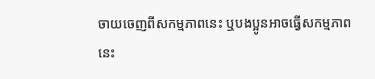ចាយចេញពីសកម្មភាពនេះ ឬបងប្អូនអាចធ្វើសកម្មភាពនេះ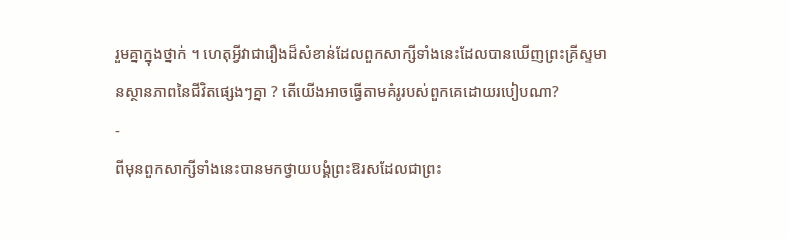រួមគ្នាក្នុងថ្នាក់ ។ ហេតុអ្វីវាជារឿងដ៏សំខាន់ដែលពួកសាក្សីទាំងនេះដែលបានឃើញព្រះគ្រីស្ទមានស្ថានភាពនៃជីវិតផ្សេងៗគ្នា ? តើយើងអាចធ្វើតាមគំរូរបស់ពួកគេដោយរបៀបណា?
-
ពីមុនពួកសាក្សីទាំងនេះបានមកថ្វាយបង្គំព្រះឱរសដែលជាព្រះ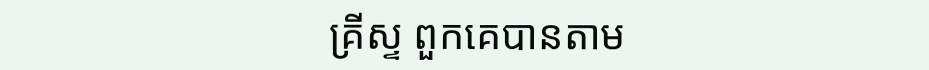គ្រីស្ទ ពួកគេបានតាម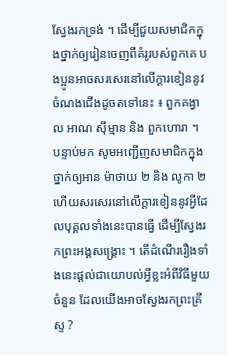ស្វែងរកទ្រង់ ។ ដើម្បីជួយសមាជិកក្នុងថ្នាក់ឲ្យរៀនចេញពីគំរូរបស់ពួកគេ បងប្អូនអាចសរសេរនៅលើក្ដារខៀននូវចំណងជើងដូចតទៅនេះ ៖ ពួកគង្វាល អាណ ស៊ីម្មាន និង ពួកហោរា ។ បន្ទាប់មក សូមអញ្ជើញសមាជិកក្នុងថ្នាក់ឲ្យអាន ម៉ាថាយ ២ និង លូកា ២ ហើយសរសេរនៅលើក្ដារខៀននូវអ្វីដែលបុគ្គលទាំងនេះបានធ្វើ ដើម្បីស្វែងរកព្រះអង្គសង្គ្រោះ ។ តើដំណើររឿងទាំងនេះផ្ដល់ជាយោបល់អ្វីខ្លះអំពីវិធីមួយចំនួន ដែលយើងអាចស្វែងរកព្រះគ្រីស្ទ ?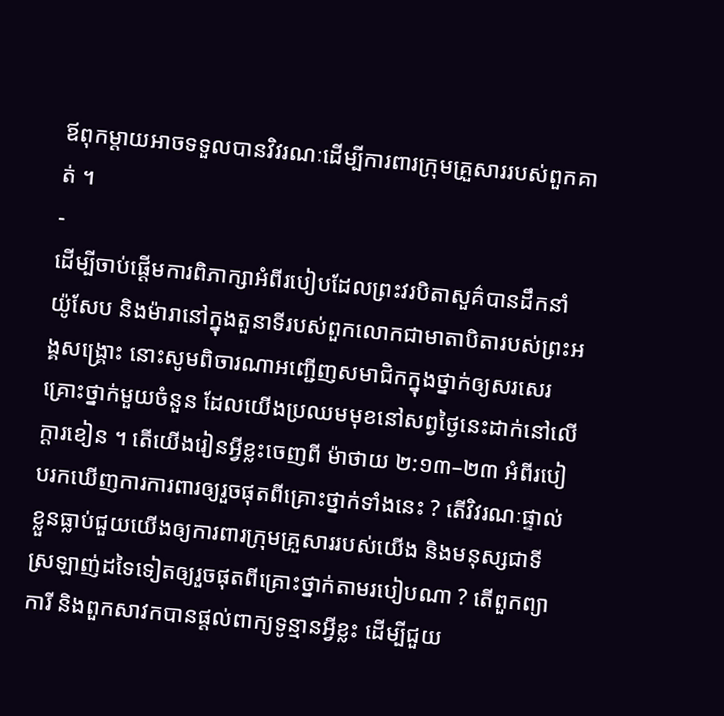ឪពុកម្ដាយអាចទទួលបានវិវរណៈដើម្បីការពារក្រុមគ្រួសាររបស់ពួកគាត់ ។
-
ដើម្បីចាប់ផ្ដើមការពិភាក្សាអំពីរបៀបដែលព្រះវរបិតាសួគ៌បានដឹកនាំយ៉ូសែប និងម៉ារានៅក្នុងតួនាទីរបស់ពួកលោកជាមាតាបិតារបស់ព្រះអង្គសង្គ្រោះ នោះសូមពិចារណាអញ្ជើញសមាជិកក្នុងថ្នាក់ឲ្យសរសេរគ្រោះថ្នាក់មួយចំនួន ដែលយើងប្រឈមមុខនៅសព្វថ្ងៃនេះដាក់នៅលើក្ដារខៀន ។ តើយើងរៀនអ្វីខ្លះចេញពី ម៉ាថាយ ២:១៣–២៣ អំពីរបៀបរកឃើញការការពារឲ្យរួចផុតពីគ្រោះថ្នាក់ទាំងនេះ ? តើវិវរណៈផ្ទាល់ខ្លួនធ្លាប់ជួយយើងឲ្យការពារក្រុមគ្រួសាររបស់យើង និងមនុស្សជាទីស្រឡាញ់ដទៃទៀតឲ្យរួចផុតពីគ្រោះថ្នាក់តាមរបៀបណា ? តើពួកព្យាការី និងពួកសាវកបានផ្ដល់ពាក្យទូន្មានអ្វីខ្លះ ដើម្បីជួយ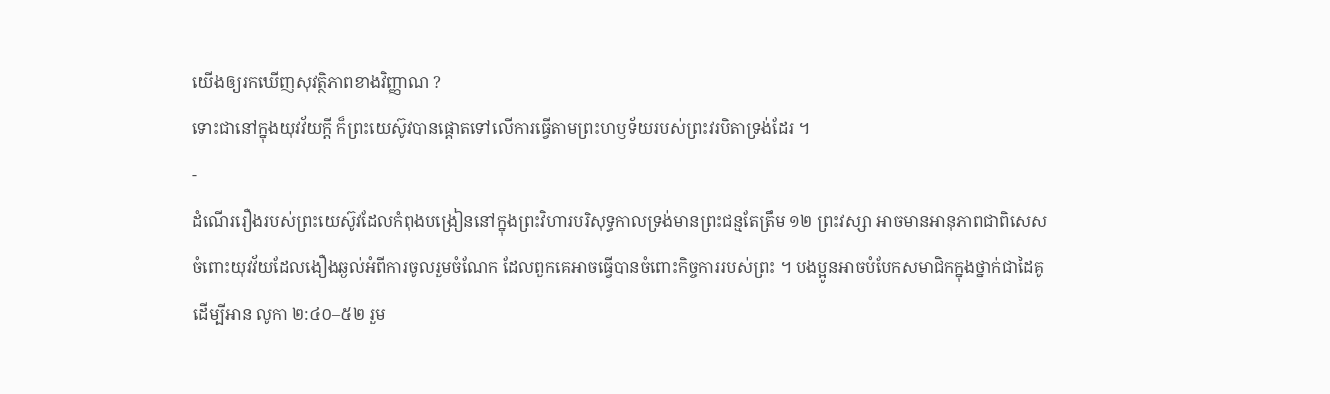យើងឲ្យរកឃើញសុវត្ថិភាពខាងវិញ្ញាណ ?
ទោះជានៅក្នុងយុវវ័យក្ដី ក៏ព្រះយេស៊ូវបានផ្ដោតទៅលើការធ្វើតាមព្រះហឫទ័យរបស់ព្រះវរបិតាទ្រង់ដែរ ។
-
ដំណើររឿងរបស់ព្រះយេស៊ូវដែលកំពុងបង្រៀននៅក្នុងព្រះវិហារបរិសុទ្ធកាលទ្រង់មានព្រះជន្មតែត្រឹម ១២ ព្រះវស្សា អាចមានអានុភាពជាពិសេសចំពោះយុវវ័យដែលងឿងឆ្ងល់អំពីការចូលរួមចំណែក ដែលពួកគេអាចធ្វើបានចំពោះកិច្ចការរបស់ព្រះ ។ បងប្អូនអាចបំបែកសមាជិកក្នុងថ្នាក់ជាដៃគូដើម្បីអាន លូកា ២:៤០–៥២ រួម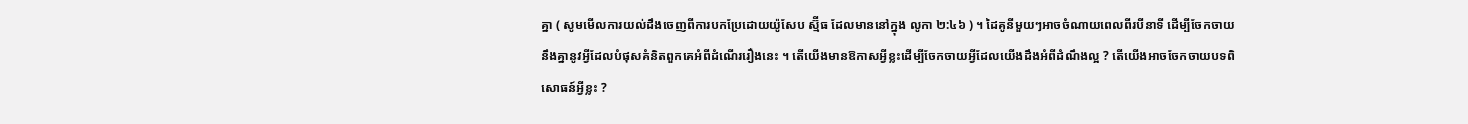គ្នា ( សូមមើលការយល់ដឹងចេញពីការបកប្រែដោយយ៉ូសែប ស្ម៊ីធ ដែលមាននៅក្នុង លូកា ២:៤៦ ) ។ ដៃគូនីមួយៗអាចចំណាយពេលពីរបីនាទី ដើម្បីចែកចាយនឹងគ្នានូវអ្វីដែលបំផុសគំនិតពួកគេអំពីដំណើររឿងនេះ ។ តើយើងមានឱកាសអ្វីខ្លះដើម្បីចែកចាយអ្វីដែលយើងដឹងអំពីដំណឹងល្អ ? តើយើងអាចចែកចាយបទពិសោធន៍អ្វីខ្លះ ?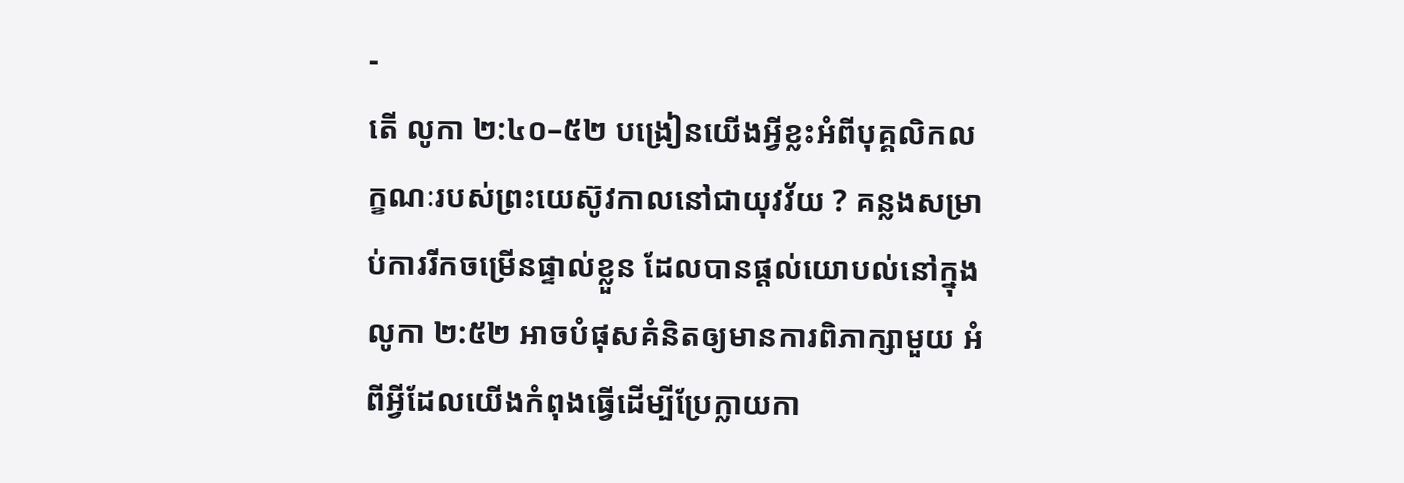-
តើ លូកា ២:៤០–៥២ បង្រៀនយើងអ្វីខ្លះអំពីបុគ្គលិកលក្ខណៈរបស់ព្រះយេស៊ូវកាលនៅជាយុវវ័យ ? គន្លងសម្រាប់ការរីកចម្រើនផ្ទាល់ខ្លួន ដែលបានផ្ដល់យោបល់នៅក្នុង លូកា ២:៥២ អាចបំផុសគំនិតឲ្យមានការពិភាក្សាមួយ អំពីអ្វីដែលយើងកំពុងធ្វើដើម្បីប្រែក្លាយកា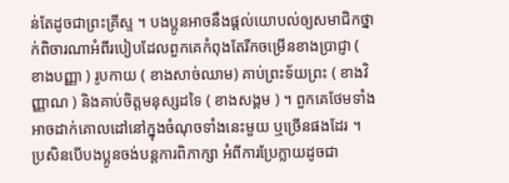ន់តែដូចជាព្រះគ្រីស្ទ ។ បងប្អូនអាចនឹងផ្ដល់យោបល់ឲ្យសមាជិកថ្នាក់ពិចារណាអំពីរបៀបដែលពួកគេកំពុងតែរីកចម្រើនខាងប្រាជ្ញា ( ខាងបញ្ញា ) រូបកាយ ( ខាងសាច់ឈាម) គាប់ព្រះទ័យព្រះ ( ខាងវិញ្ញាណ ) និងគាប់ចិត្តមនុស្សដទៃ ( ខាងសង្គម ) ។ ពួកគេថែមទាំងអាចដាក់គោលដៅនៅក្នុងចំណុចទាំងនេះមួយ ឬច្រើនផងដែរ ។ ប្រសិនបើបងប្អូនចង់បន្ដការពិភាក្សា អំពីការប្រែក្លាយដូចជា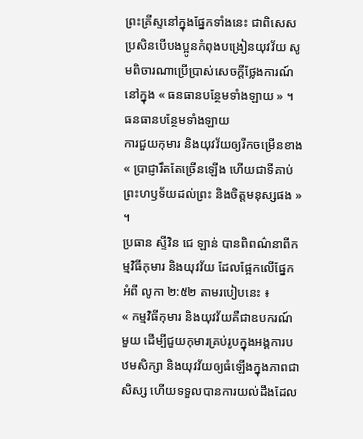ព្រះគ្រីស្ទនៅក្នុងផ្នែកទាំងនេះ ជាពិសេសប្រសិនបើបងប្អូនកំពុងបង្រៀនយុវវ័យ សូមពិចារណាប្រើប្រាស់សេចក្ដីថ្លែងការណ៍នៅក្នុង « ធនធានបន្ថែមទាំងឡាយ » ។
ធនធានបន្ថែមទាំងឡាយ
ការជួយកុមារ និងយុវវ័យឲ្យរីកចម្រើនខាង « ប្រាជ្ញារឹតតែច្រើនឡើង ហើយជាទីគាប់ព្រះហឫទ័យដល់ព្រះ និងចិត្តមនុស្សផង » ។
ប្រធាន ស្ទីវិន ជេ ឡាន់ បានពិពណ៌នាពីកម្មវិធីកុមារ និងយុវវ័យ ដែលផ្អែកលើផ្នែកអំពី លូកា ២:៥២ តាមរបៀបនេះ ៖
« កម្មវិធីកុមារ និងយុវវ័យគឺជាឧបករណ៍មួយ ដើម្បីជួយកុមារគ្រប់រូបក្នុងអង្គការបឋមសិក្សា និងយុវវ័យឲ្យធំឡើងក្នុងភាពជាសិស្ស ហើយទទួលបានការយល់ដឹងដែល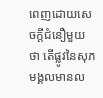ពេញដោយសេចក្ដីជំនឿមួយថា តើផ្លូវនៃសុភមង្គលមានល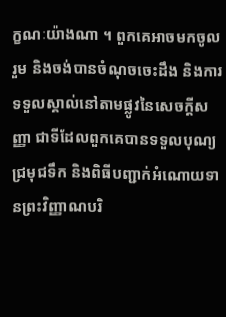ក្ខណៈយ៉ាងណា ។ ពួកគេអាចមកចូលរួម និងចង់បានចំណុចចេះដឹង និងការទទួលស្គាល់នៅតាមផ្លូវនៃសេចក្ដីសញ្ញា ជាទីដែលពួកគេបានទទួលបុណ្យជ្រមុជទឹក និងពិធីបញ្ជាក់អំណោយទានព្រះវិញ្ញាណបរិ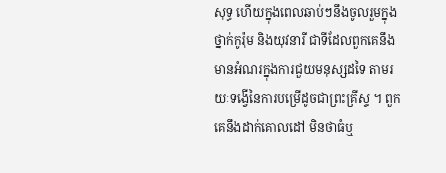សុទ្ធ ហើយក្នុងពេលឆាប់ៗនឹងចូលរួមក្នុងថ្នាក់កូរ៉ុម និងយុវនារី ជាទីដែលពួកគេនឹងមានអំណរក្នុងការជួយមនុស្សដទៃ តាមរយៈទង្វើនៃការបម្រើដូចជាព្រះគ្រីស្ទ ។ ពួកគេនឹងដាក់គោលដៅ មិនថាធំឬ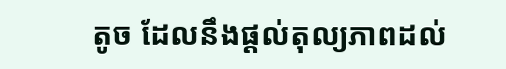តូច ដែលនឹងផ្ដល់តុល្យភាពដល់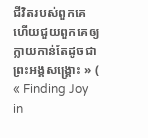ជីវិតរបស់ពួកគេ ហើយជួយពួកគេឲ្យក្លាយកាន់តែដូចជាព្រះអង្គសង្គ្រោះ » ( « Finding Joy in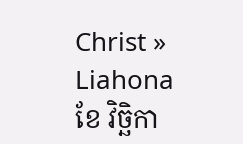Christ » Liahona ខែ វិច្ឆិកា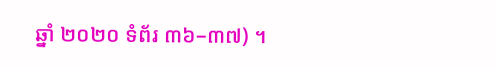ឆ្នាំ ២០២០ ទំព័រ ៣៦–៣៧) ។